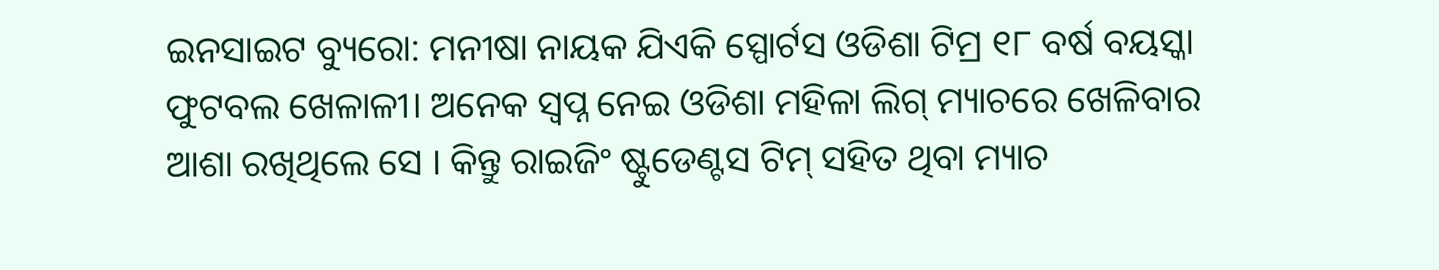ଇନସାଇଟ ବ୍ୟୁରୋ: ମନୀଷା ନାୟକ ଯିଏକି ସ୍ପୋର୍ଟସ ଓଡିଶା ଟିମ୍ର ୧୮ ବର୍ଷ ବୟସ୍କା ଫୁଟବଲ ଖେଳାଳୀ। ଅନେକ ସ୍ୱପ୍ନ ନେଇ ଓଡିଶା ମହିଳା ଲିଗ୍ ମ୍ୟାଚରେ ଖେଳିବାର ଆଶା ରଖିଥିଲେ ସେ । କିନ୍ତୁ ରାଇଜିଂ ଷ୍ଟୁଡେଣ୍ଟସ ଟିମ୍ ସହିତ ଥିବା ମ୍ୟାଚ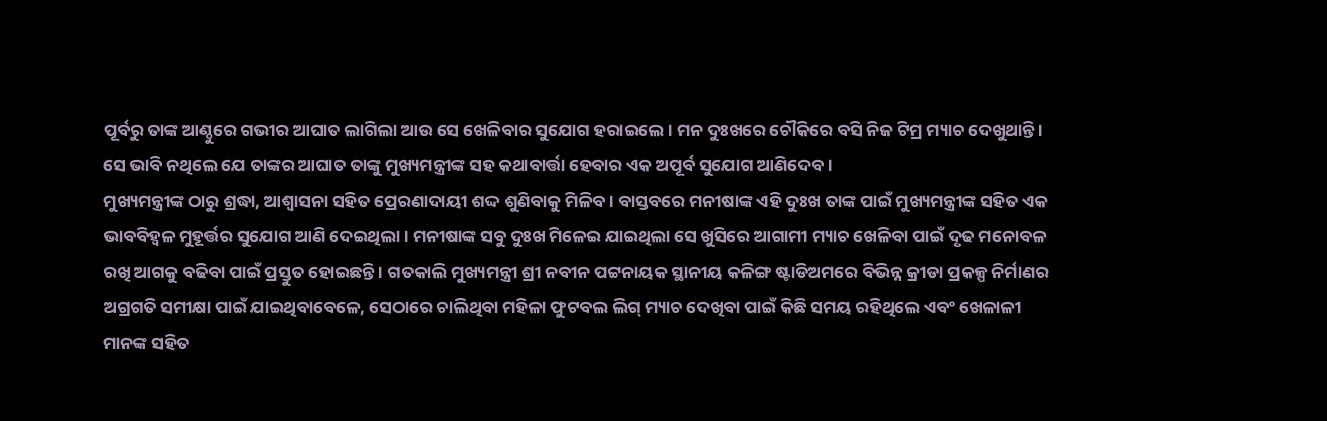ପୂର୍ବରୁ ତାଙ୍କ ଆଣ୍ଠୁରେ ଗଭୀର ଆଘାତ ଲାଗିଲା ଆଉ ସେ ଖେଳିବାର ସୁଯୋଗ ହରାଇଲେ। ମନ ଦୁଃଖରେ ଚୌକିରେ ବସି ନିଜ ଟିମ୍ର ମ୍ୟାଚ ଦେଖୁଥାନ୍ତି । ସେ ଭାବି ନଥିଲେ ଯେ ତାଙ୍କର ଆଘାତ ତାଙ୍କୁ ମୁଖ୍ୟମନ୍ତ୍ରୀଙ୍କ ସହ କଥାବାର୍ତ୍ତା ହେବାର ଏକ ଅପୂର୍ବ ସୁଯୋଗ ଆଣିଦେବ ।
ମୁଖ୍ୟମନ୍ତ୍ରୀଙ୍କ ଠାରୁ ଶ୍ରଦ୍ଧା, ଆଶ୍ୱାସନା ସହିତ ପ୍ରେରଣାଦାୟୀ ଶଦ୍ଦ ଶୁଣିବାକୁ ମିଳିବ । ବାସ୍ତବରେ ମନୀଷାଙ୍କ ଏହି ଦୁଃଖ ତାଙ୍କ ପାଇଁ ମୁଖ୍ୟମନ୍ତ୍ରୀଙ୍କ ସହିତ ଏକ ଭାବବିହ୍ୱଳ ମୁହୂର୍ତ୍ତର ସୁଯୋଗ ଆଣି ଦେଇଥିଲା । ମନୀଷାଙ୍କ ସବୁ ଦୁଃଖ ମିଳେଇ ଯାଇଥିଲା ସେ ଖୁସିରେ ଆଗାମୀ ମ୍ୟାଚ ଖେଳିବା ପାଇଁ ଦୃଢ ମନୋବଳ ରଖି ଆଗକୁ ବଢିବା ପାଇଁ ପ୍ରସ୍ତୁତ ହୋଇଛନ୍ତି । ଗତକାଲି ମୁଖ୍ୟମନ୍ତ୍ରୀ ଶ୍ରୀ ନବୀନ ପଟ୍ଟନାୟକ ସ୍ଥାନୀୟ କଳିଙ୍ଗ ଷ୍ଟାଡିଅମରେ ବିଭିନ୍ନ କ୍ରୀଡା ପ୍ରକଳ୍ପ ନିର୍ମାଣର ଅଗ୍ରଗତି ସମୀକ୍ଷା ପାଇଁ ଯାଇଥିବାବେଳେ, ସେଠାରେ ଚାଲିଥିବା ମହିଳା ଫୁଟବଲ ଲିଗ୍ ମ୍ୟାଚ ଦେଖିବା ପାଇଁ କିଛି ସମୟ ରହିଥିଲେ ଏବଂ ଖେଳାଳୀ ମାନଙ୍କ ସହିତ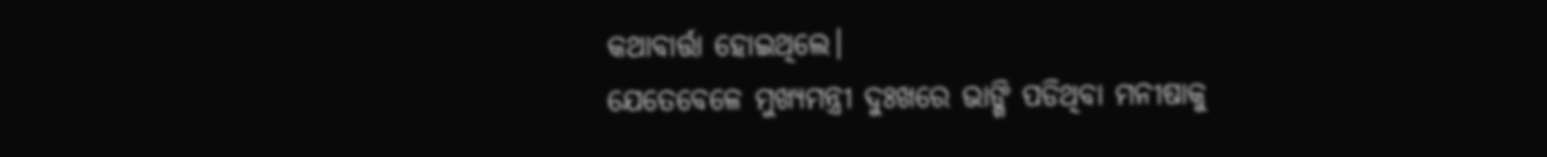କଥାବାର୍ତ୍ତା ହୋଇଥିଲେ।
ଯେତେବେଳେ ମୁଖ୍ୟମନ୍ତ୍ରୀ ଦୁଃଖରେ ଭାଙ୍ଗି ପଡିଥିବା ମନୀଷାକୁ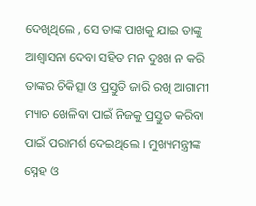ଦେଖିଥିଲେ , ସେ ତାଙ୍କ ପାଖକୁ ଯାଇ ତାଙ୍କୁ ଆଶ୍ୱାସନା ଦେବା ସହିତ ମନ ଦୁଃଖ ନ କରି ତାଙ୍କର ଚିକିତ୍ସା ଓ ପ୍ରସ୍ତୁତି ଜାରି ରଖି ଆଗାମୀ ମ୍ୟାଚ ଖେଳିବା ପାଇଁ ନିଜକୁ ପ୍ରସ୍ତୁତ କରିବା ପାଇଁ ପରାମର୍ଶ ଦେଇଥିଲେ । ମୁଖ୍ୟମନ୍ତ୍ରୀଙ୍କ ସ୍ନେହ ଓ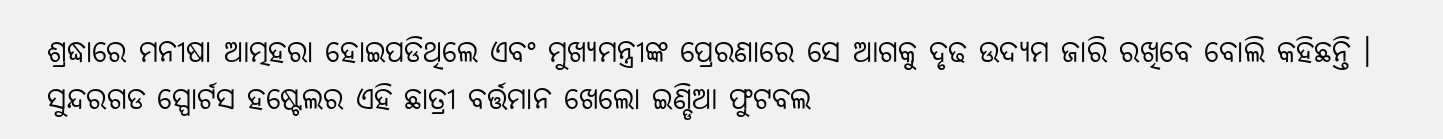ଶ୍ରଦ୍ଧାରେ ମନୀଷା ଆତ୍ମହରା ହୋଇପଡିଥିଲେ ଏବଂ ମୁଖ୍ୟମନ୍ତ୍ରୀଙ୍କ ପ୍ରେରଣାରେ ସେ ଆଗକୁ ଦୃଢ ଉଦ୍ୟମ ଜାରି ରଖିବେ ବୋଲି କହିଛନ୍ତି । ସୁନ୍ଦରଗଡ ସ୍ପୋର୍ଟସ ହଷ୍ଟେଲର ଏହି ଛାତ୍ରୀ ବର୍ତ୍ତମାନ ଖେଲୋ ଇଣ୍ଡିଆ ଫୁଟବଲ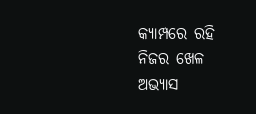କ୍ୟାମ୍ପରେ ରହି ନିଜର ଖେଳ ଅଭ୍ୟାସ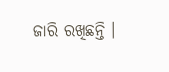ଜାରି ରଖିଛନ୍ତି ।